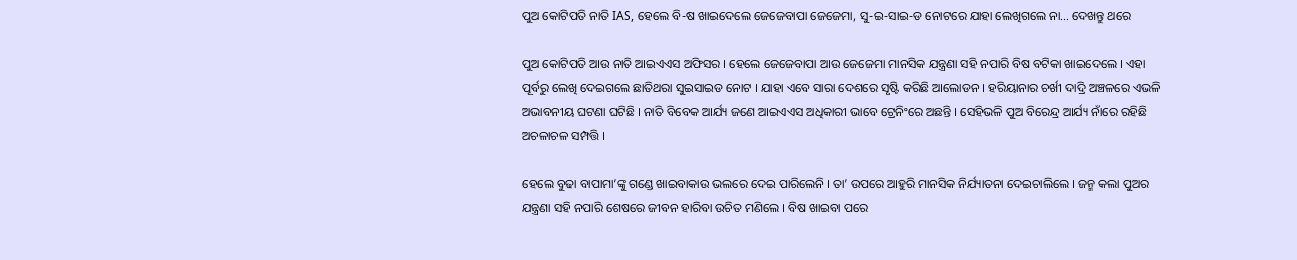ପୁଅ କୋଟିପତି ନାତି IAS, ହେଲେ ବି-ଷ ଖାଇଦେଲେ ଜେଜେବାପା ଜେଜେମା, ସୁ-ଇ-ସାଇ-ଡ ନୋଟରେ ଯାହା ଲେଖିଗଲେ ନା… ଦେଖନ୍ତୁ ଥରେ

ପୁଅ କୋଟିପତି ଆଉ ନାତି ଆଇଏଏସ ଅଫିସର । ହେଲେ ଜେଜେବାପା ଆଉ ଜେଜେମା ମାନସିକ ଯନ୍ତ୍ରଣା ସହି ନପାରି ବିଷ ବଟିକା ଖାଇଦେଲେ । ଏହା ପୂର୍ବରୁ ଲେଖି ଦେଇଗଲେ ଛାତିଥରା ସୁଇସାଇଡ ନୋଟ । ଯାହା ଏବେ ସାରା ଦେଶରେ ସୃଷ୍ଟି କରିଛି ଆଲୋଡନ । ହରିୟାନାର ଚର୍ଖୀ ଦାଦ୍ରି ଅଞ୍ଚଳରେ ଏଭଳି ଅଭାବନୀୟ ଘଟଣା ଘଟିଛି । ନାତି ବିବେକ ଆର୍ଯ୍ୟ ଜଣେ ଆଇଏଏସ ଅଧିକାରୀ ଭାବେ ଟ୍ରେନିଂରେ ଅଛନ୍ତି । ସେହିଭଳି ପୁଅ ବିରେନ୍ଦ୍ର ଆର୍ଯ୍ୟ ନାଁରେ ରହିଛି ଅଚଳାଚଳ ସମ୍ପତ୍ତି ।

ହେଲେ ବୁଢା ବାପାମା’ଙ୍କୁ ଗଣ୍ଡେ ଖାଇବାକାଉ ଭଲରେ ଦେଇ ପାରିଲେନି । ତା’ ଉପରେ ଆହୁରି ମାନସିକ ନିର୍ଯ୍ୟାତନା ଦେଇଚାଲିଲେ । ଜନ୍ମ କଲା ପୁଅର ଯନ୍ତ୍ରଣା ସହି ନପାରି ଶେଷରେ ଜୀବନ ହାରିବା ଉଚିତ ମଣିଲେ । ବିଷ ଖାଇବା ପରେ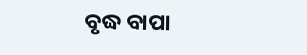ବୃଦ୍ଧ ବାପା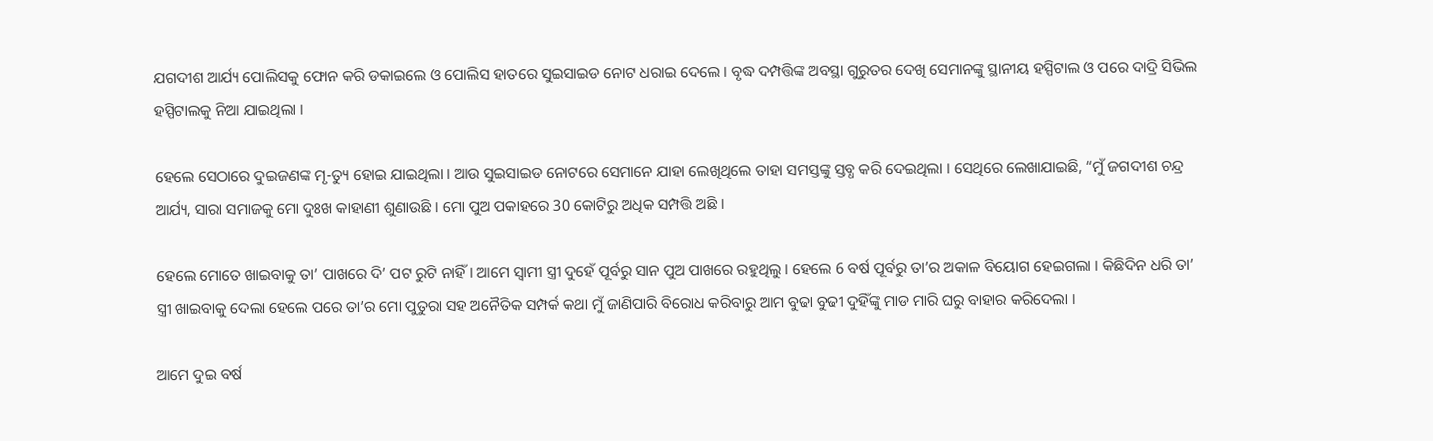ଯଗଦୀଶ ଆର୍ଯ୍ୟ ପୋଲିସକୁ ଫୋନ କରି ଡକାଇଲେ ଓ ପୋଲିସ ହାତରେ ସୁଇସାଇଡ ନୋଟ ଧରାଇ ଦେଲେ । ବୃଦ୍ଧ ଦମ୍ପତ୍ତିଙ୍କ ଅବସ୍ଥା ଗୁରୁତର ଦେଖି ସେମାନଙ୍କୁ ସ୍ଥାନୀୟ ହସ୍ପିଟାଲ ଓ ପରେ ଦାଦ୍ରି ସିଭିଲ ହସ୍ପିଟାଲକୁ ନିଆ ଯାଇଥିଲା ।

ହେଲେ ସେଠାରେ ଦୁଇଜଣଙ୍କ ମୃ-ତ୍ୟୁ ହୋଇ ଯାଇଥିଲା । ଆଉ ସୁଇସାଇଡ ନୋଟରେ ସେମାନେ ଯାହା ଲେଖିଥିଲେ ତାହା ସମସ୍ତଙ୍କୁ ସ୍ତବ୍ଧ କରି ଦେଇଥିଲା । ସେଥିରେ ଲେଖାଯାଇଛି, “ମୁଁ ଜଗଦୀଶ ଚନ୍ଦ୍ର ଆର୍ଯ୍ୟ, ସାରା ସମାଜକୁ ମୋ ଦୁଃଖ କାହାଣୀ ଶୁଣାଉଛି । ମୋ ପୁଅ ପକାହରେ 30 କୋଟିରୁ ଅଧିକ ସମ୍ପତ୍ତି ଅଛି ।

ହେଲେ ମୋତେ ଖାଇବାକୁ ତା’ ପାଖରେ ଦି’ ପଟ ରୁଟି ନାହିଁ । ଆମେ ସ୍ଵାମୀ ସ୍ତ୍ରୀ ଦୁହେଁ ପୂର୍ବରୁ ସାନ ପୁଅ ପାଖରେ ରହୁଥିଲୁ । ହେଲେ 6 ବର୍ଷ ପୂର୍ବରୁ ତା’ର ଅକାଳ ବିୟୋଗ ହେଇଗଲା । କିଛିଦିନ ଧରି ତା’ ସ୍ତ୍ରୀ ଖାଇବାକୁ ଦେଲା ହେଲେ ପରେ ତା’ର ମୋ ପୁତୁରା ସହ ଅନୈତିକ ସମ୍ପର୍କ କଥା ମୁଁ ଜାଣିପାରି ବିରୋଧ କରିବାରୁ ଆମ ବୁଢା ବୁଢୀ ଦୁହିଁଙ୍କୁ ମାଡ ମାରି ଘରୁ ବାହାର କରିଦେଲା ।

ଆମେ ଦୁଇ ବର୍ଷ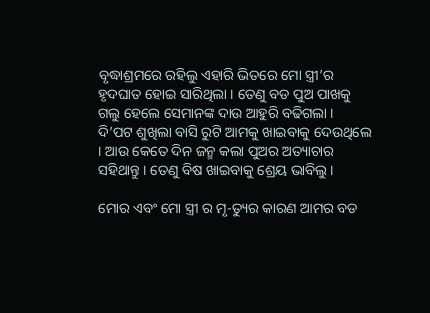ବୃଦ୍ଧାଶ୍ରମରେ ରହିଲୁ ଏହାରି ଭିତରେ ମୋ ସ୍ତ୍ରୀ’ର ହୃଦଘାତ ହୋଇ ସାରିଥିଲା । ତେଣୁ ବଡ ପୁଅ ପାଖକୁ ଗଲୁ ହେଲେ ସେମାନଙ୍କ ଦାଉ ଆହୁରି ବଢିଗଲା । ଦି’ପଟ ଶୁଖିଲା ବାସି ରୁଟି ଆମକୁ ଖାଇବାକୁ ଦେଉଥିଲେ । ଆଉ କେତେ ଦିନ ଜନ୍ମ କଲା ପୁଅର ଅତ୍ୟାଚାର ସହିଥାନ୍ତୁ । ତେଣୁ ବିଷ ଖାଇବାକୁ ଶ୍ରେୟ ଭାବିଲୁ ।

ମୋର ଏବଂ ମୋ ସ୍ତ୍ରୀ ର ମୃ-ତ୍ୟୁର କାରଣ ଆମର ବଡ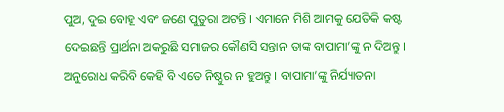ପୁଅ, ଦୁଇ ବୋହୂ ଏବଂ ଜଣେ ପୁତୁରା ଅଟନ୍ତି । ଏମାନେ ମିଶି ଆମକୁ ଯେତିକି କଷ୍ଟ ଦେଇଛନ୍ତି ପ୍ରାର୍ଥନା ଅକରୁଛି ସମାଜର କୌଣସି ସନ୍ତାନ ତାଙ୍କ ବାପାମା’ଙ୍କୁ ନ ଦିଅନ୍ତୁ । ଅନୁରୋଧ କରିବି କେହି ବି ଏତେ ନିଷ୍ଠୁର ନ ହୁଅନ୍ତୁ । ବାପାମା’ଙ୍କୁ ନିର୍ଯ୍ୟାତନା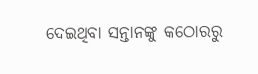ଦେଇଥିବା ସନ୍ତାନଙ୍କୁ କଠୋରରୁ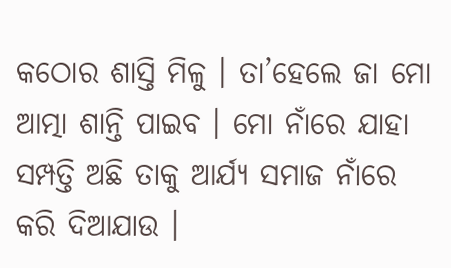କଠୋର ଶାସ୍ତି ମିଳୁ । ତା’ହେଲେ ଜା ମୋ ଆତ୍ମା ଶାନ୍ତି ପାଇବ । ମୋ ନାଁରେ ଯାହା ସମ୍ପତ୍ତି ଅଛି ତାକୁ ଆର୍ଯ୍ୟ ସମାଜ ନାଁରେ କରି ଦିଆଯାଉ ।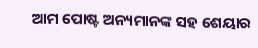ଆମ ପୋଷ୍ଟ ଅନ୍ୟମାନଙ୍କ ସହ ଶେୟାର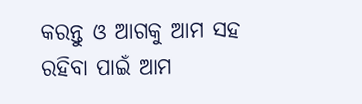କରନ୍ତୁ ଓ ଆଗକୁ ଆମ ସହ ରହିବା ପାଇଁ ଆମ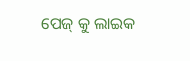ପେଜ୍ କୁ ଲାଇକ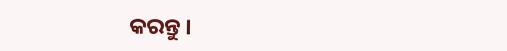କରନ୍ତୁ ।